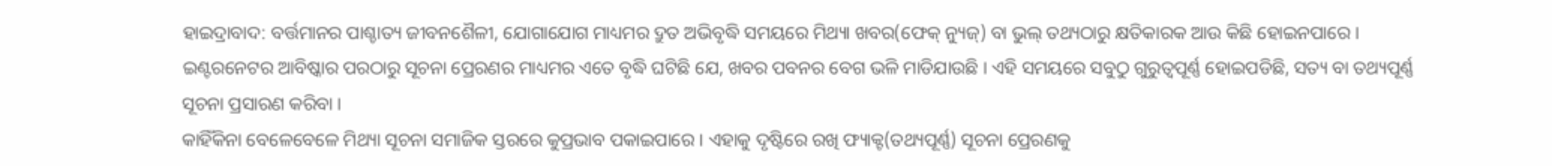ହାଇଦ୍ରାବାଦ: ବର୍ତ୍ତମାନର ପାଶ୍ଚାତ୍ୟ ଜୀବନଶୈଳୀ, ଯୋଗାଯୋଗ ମାଧ୍ୟମର ଦ୍ରୁତ ଅଭିବୃଦ୍ଧି ସମୟରେ ମିଥ୍ୟା ଖବର(ଫେକ୍ ନ୍ୟୁଜ୍) ବା ଭୁଲ୍ ତଥ୍ୟଠାରୁ କ୍ଷତିକାରକ ଆଉ କିଛି ହୋଇନପାରେ । ଇଣ୍ଟରନେଟର ଆବିଷ୍କାର ପରଠାରୁ ସୂଚନା ପ୍ରେରଣର ମାଧ୍ୟମର ଏତେ ବୃଦ୍ଧି ଘଟିଛି ଯେ, ଖବର ପବନର ବେଗ ଭଳି ମାଡିଯାଉଛି । ଏହି ସମୟରେ ସବୁଠୁ ଗୁରୁତ୍ବପୂର୍ଣ୍ଣ ହୋଇପଡିଛି, ସତ୍ୟ ବା ତଥ୍ୟପୂର୍ଣ୍ଣ ସୂଚନା ପ୍ରସାରଣ କରିବା ।
କାହିଁକିନା ବେଳେବେଳେ ମିଥ୍ୟା ସୂଚନା ସମାଜିକ ସ୍ତରରେ କୁପ୍ରଭାବ ପକାଇପାରେ । ଏହାକୁ ଦୃଷ୍ଟିରେ ରଖି ଫ୍ୟାକ୍ଟ(ତଥ୍ୟପୂର୍ଣ୍ଣ) ସୂଚନା ପ୍ରେରଣକୁ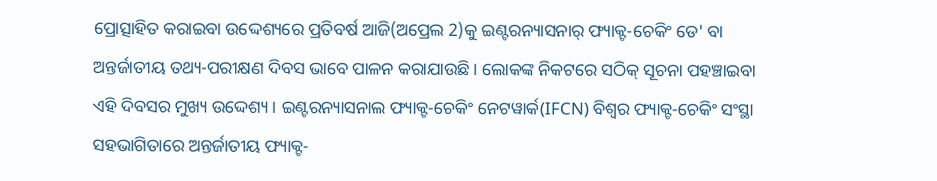ପ୍ରୋତ୍ସାହିତ କରାଇବା ଉଦ୍ଦେଶ୍ୟରେ ପ୍ରତିବର୍ଷ ଆଜି(ଅପ୍ରେଲ 2)କୁ ଇଣ୍ଟରନ୍ୟାସନାର୍ ଫ୍ୟାକ୍ଟ-ଚେକିଂ ଡେ' ବା ଅନ୍ତର୍ଜାତୀୟ ତଥ୍ୟ-ପରୀକ୍ଷଣ ଦିବସ ଭାବେ ପାଳନ କରାଯାଉଛି । ଲୋକଙ୍କ ନିକଟରେ ସଠିକ୍ ସୂଚନା ପହଞ୍ଚାଇବା ଏହି ଦିବସର ମୁଖ୍ୟ ଉଦ୍ଦେଶ୍ୟ । ଇଣ୍ଟରନ୍ୟାସନାଲ ଫ୍ୟାକ୍ଟ-ଚେକିଂ ନେଟୱାର୍କ(IFCN) ବିଶ୍ବର ଫ୍ୟାକ୍ଟ-ଚେକିଂ ସଂସ୍ଥା ସହଭାଗିତାରେ ଅନ୍ତର୍ଜାତୀୟ ଫ୍ୟାକ୍ଟ-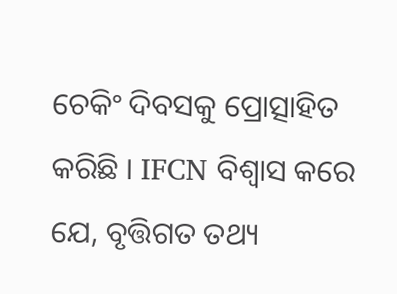ଚେକିଂ ଦିବସକୁ ପ୍ରୋତ୍ସାହିତ କରିଛି । IFCN ବିଶ୍ବାସ କରେ ଯେ, ବୃତ୍ତିଗତ ତଥ୍ୟ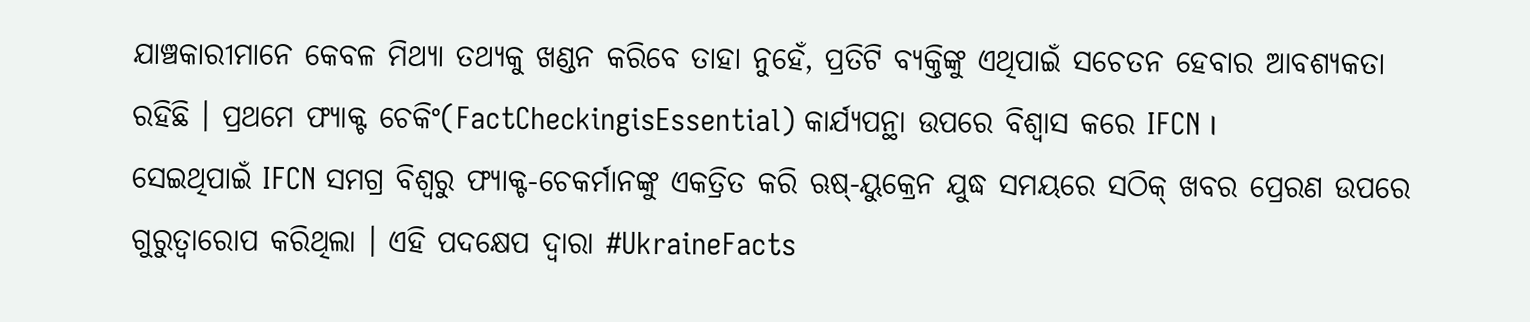ଯାଞ୍ଚକାରୀମାନେ କେବଳ ମିଥ୍ୟା ତଥ୍ୟକୁ ଖଣ୍ଡନ କରିବେ ତାହା ନୁହେଁ, ପ୍ରତିଟି ବ୍ୟକ୍ତିଙ୍କୁ ଏଥିପାଇଁ ସଚେତନ ହେବାର ଆବଶ୍ୟକତା ରହିଛି । ପ୍ରଥମେ ଫ୍ୟାକ୍ଟ ଚେକିଂ(FactCheckingisEssential) କାର୍ଯ୍ୟପନ୍ଥା ଉପରେ ବିଶ୍ବାସ କରେ IFCN ।
ସେଇଥିପାଇଁ IFCN ସମଗ୍ର ବିଶ୍ୱରୁ ଫ୍ୟାକ୍ଟ-ଚେକର୍ମାନଙ୍କୁ ଏକତ୍ରିତ କରି ଋଷ୍-ୟୁକ୍ରେନ ଯୁଦ୍ଧ ସମୟରେ ସଠିକ୍ ଖବର ପ୍ରେରଣ ଉପରେ ଗୁରୁତ୍ବାରୋପ କରିଥିଲା । ଏହି ପଦକ୍ଷେପ ଦ୍ବାରା #UkraineFacts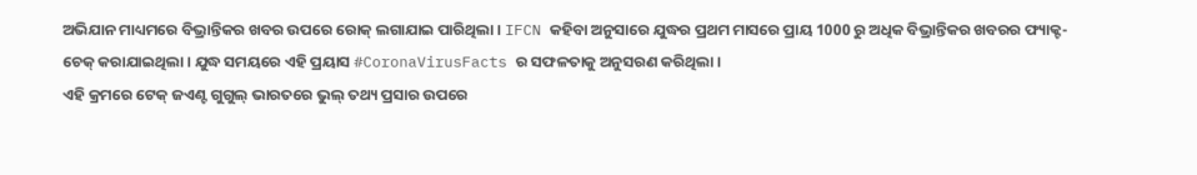ଅଭିଯାନ ମାଧ୍ୟମରେ ବିଭ୍ରାନ୍ତିକର ଖବର ଉପରେ ରୋକ୍ ଲଗାଯାଇ ପାରିଥିଲା । IFCN କହିବା ଅନୁସାରେ ଯୁଦ୍ଧର ପ୍ରଥମ ମାସରେ ପ୍ରାୟ 1000 ରୁ ଅଧିକ ବିଭ୍ରାନ୍ତିକର ଖବରର ଫ୍ୟାକ୍ଟ-ଚେକ୍ କରାଯାଇଥିଲା । ଯୁଦ୍ଧ ସମୟରେ ଏହି ପ୍ରୟାସ #CoronaVirusFacts ର ସଫଳତାକୁ ଅନୁସରଣ କରିଥିଲା ।
ଏହି କ୍ରମରେ ଟେକ୍ ଜଏଣ୍ଟ ଗୁଗୁଲ୍ ଭାରତରେ ଭୁଲ୍ ତଥ୍ୟ ପ୍ରସାର ଉପରେ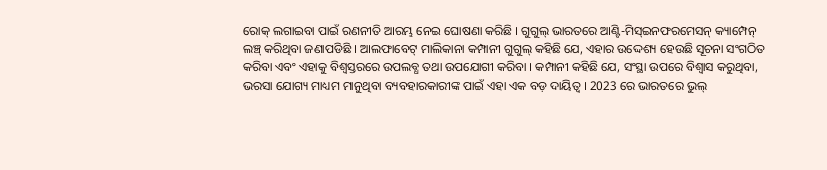ରୋକ୍ ଲଗାଇବା ପାଇଁ ରଣନୀତି ଆରମ୍ଭ ନେଇ ଘୋଷଣା କରିଛି । ଗୁଗୁଲ୍ ଭାରତରେ ଆଣ୍ଟି-ମିସ୍ଇନଫରମେସନ୍ କ୍ୟାମ୍ପେନ୍ ଲଞ୍ଚ୍ କରିଥିବା ଜଣାପଡିଛି । ଆଲଫାବେଟ୍ ମାଲିକାନା କମ୍ପାନୀ ଗୁଗୁଲ୍ କହିଛି ଯେ, ଏହାର ଉଦ୍ଦେଶ୍ୟ ହେଉଛି ସୂଚନା ସଂଗଠିତ କରିବା ଏବଂ ଏହାକୁ ବିଶ୍ବସ୍ତରରେ ଉପଲବ୍ଧ ତଥା ଉପଯୋଗୀ କରିବା । କମ୍ପାନୀ କହିଛି ଯେ, ସଂସ୍ଥା ଉପରେ ବିଶ୍ବାସ କରୁଥିବା, ଭରସା ଯୋଗ୍ୟ ମାଧ୍ୟମ ମାନୁଥିବା ବ୍ୟବହାରକାରୀଙ୍କ ପାଇଁ ଏହା ଏକ ବଡ଼ ଦାୟିତ୍ବ । 2023 ରେ ଭାରତରେ ଭୁଲ୍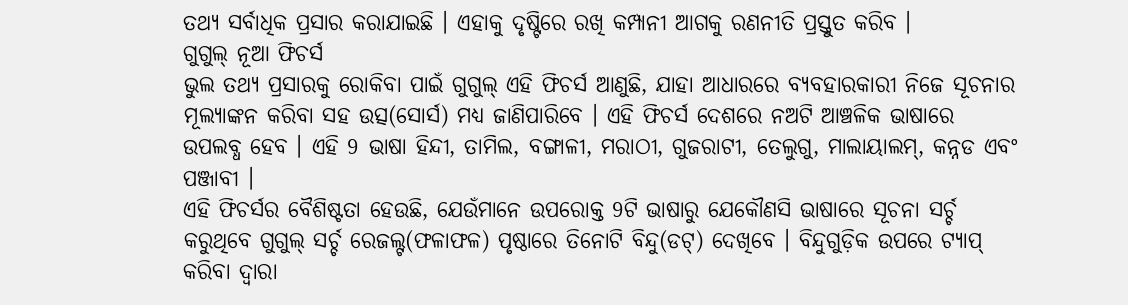ତଥ୍ୟ ସର୍ବାଧିକ ପ୍ରସାର କରାଯାଇଛି । ଏହାକୁ ଦୃଷ୍ଟିରେ ରଖି କମ୍ପାନୀ ଆଗକୁ ରଣନୀତି ପ୍ରସ୍ତୁତ କରିବ ।
ଗୁଗୁଲ୍ ନୂଆ ଫିଚର୍ସ
ଭୁଲ ତଥ୍ୟ ପ୍ରସାରକୁ ରୋକିବା ପାଇଁ ଗୁଗୁଲ୍ ଏହି ଫିଚର୍ସ ଆଣୁଛି, ଯାହା ଆଧାରରେ ବ୍ୟବହାରକାରୀ ନିଜେ ସୂଚନାର ମୂଲ୍ୟାଙ୍କନ କରିବା ସହ ଉତ୍ସ(ସୋର୍ସ) ମଧ୍ୟ ଜାଣିପାରିବେ । ଏହି ଫିଚର୍ସ ଦେଶରେ ନଅଟି ଆଞ୍ଚଳିକ ଭାଷାରେ ଉପଲବ୍ଧ ହେବ । ଏହି 9 ଭାଷା ହିନ୍ଦୀ, ତାମିଲ, ବଙ୍ଗାଳୀ, ମରାଠୀ, ଗୁଜରାଟୀ, ତେଲୁଗୁ, ମାଲାୟାଲମ୍, କନ୍ନଡ ଏବଂ ପଞ୍ଜାବୀ ।
ଏହି ଫିଚର୍ସର ବୈଶିଷ୍ଟତା ହେଉଛି, ଯେଉଁମାନେ ଉପରୋକ୍ତ 9ଟି ଭାଷାରୁ ଯେକୌଣସି ଭାଷାରେ ସୂଚନା ସର୍ଚ୍ଚ କରୁଥିବେ ଗୁଗୁଲ୍ ସର୍ଚ୍ଚ ରେଜଲ୍ଟ(ଫଳାଫଳ) ପୃଷ୍ଠାରେ ତିନୋଟି ବିନ୍ଦୁ(ଡଟ୍) ଦେଖିବେ । ବିନ୍ଦୁଗୁଡ଼ିକ ଉପରେ ଟ୍ୟାପ୍ କରିବା ଦ୍ୱାରା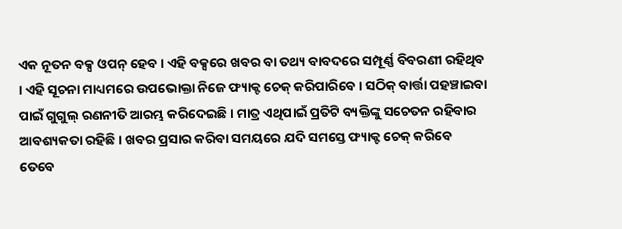ଏକ ନୂତନ ବକ୍ସ ଓପନ୍ ହେବ । ଏହି ବକ୍ସରେ ଖବର ବା ତଥ୍ୟ ବାବଦରେ ସମ୍ପୂର୍ଣ୍ଣ ବିବରଣୀ ରହିଥିବ । ଏହି ସୂଚନା ମାଧ୍ୟମରେ ଉପଭୋକ୍ତା ନିଜେ ଫ୍ୟାକ୍ଟ ଚେକ୍ କରିପାରିବେ । ସଠିକ୍ ବାର୍ତ୍ତା ପହଞ୍ଚାଇବା ପାଇଁ ଗୁଗୁଲ୍ ରଣନୀତି ଆରମ୍ଭ କରିଦେଇଛି । ମାତ୍ର ଏଥିପାଇଁ ପ୍ରତିଟି ବ୍ୟକ୍ତିଙ୍କୁ ସଚେତନ ରହିବାର ଆବଶ୍ୟକତା ରହିଛି । ଖବର ପ୍ରସାର କରିବା ସମୟରେ ଯଦି ସମସ୍ତେ ଫ୍ୟାକ୍ଟ ଚେକ୍ କରିବେ ତେବେ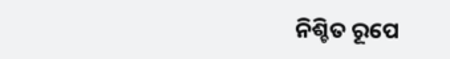ନିଶ୍ଚିତ ରୂପେ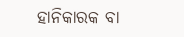ହାନିକାରକ ବା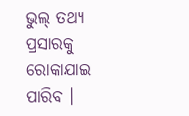ଭୁଲ୍ ତଥ୍ୟ ପ୍ରସାରକୁ ରୋକାଯାଇ ପାରିବ ।